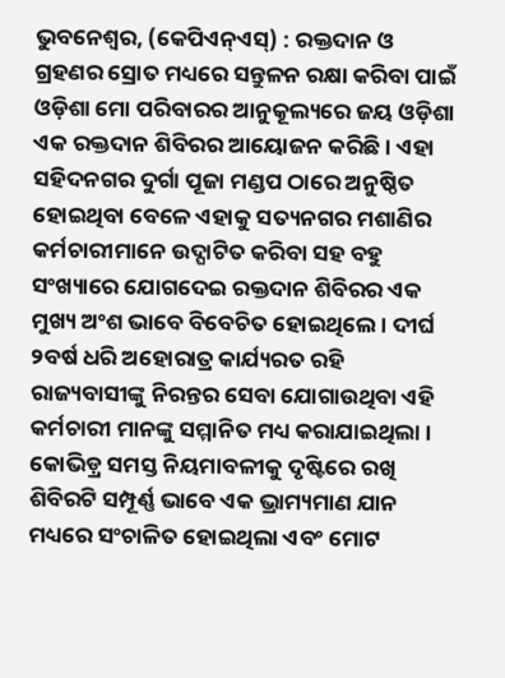ଭୁବନେଶ୍ୱର, (କେପିଏନ୍ଏସ୍) : ରକ୍ତଦାନ ଓ ଗ୍ରହଣର ସ୍ରୋତ ମଧ୍ୟରେ ସନ୍ତୁଳନ ରକ୍ଷା କରିବା ପାଇଁ ଓଡ଼ିଶା ମୋ ପରିବାରର ଆନୁକୂଲ୍ୟରେ ଜୟ ଓଡ଼ିଶା ଏକ ରକ୍ତଦାନ ଶିବିରର ଆୟୋଜନ କରିଛି । ଏହା ସହିଦନଗର ଦୁର୍ଗା ପୂଜା ମଣ୍ଡପ ଠାରେ ଅନୁଷ୍ଠିତ ହୋଇଥିବା ବେଳେ ଏହାକୁ ସତ୍ୟନଗର ମଶାଣିର କର୍ମଚାରୀମାନେ ଉଦ୍ଘାଟିତ କରିବା ସହ ବହୁ ସଂଖ୍ୟାରେ ଯୋଗଦେଇ ରକ୍ତଦାନ ଶିବିରର ଏକ ମୁଖ୍ୟ ଅଂଶ ଭାବେ ବିବେଚିତ ହୋଇଥିଲେ । ଦୀର୍ଘ ୨ବର୍ଷ ଧରି ଅହୋରାତ୍ର କାର୍ଯ୍ୟରତ ରହି ରାଜ୍ୟବାସୀଙ୍କୁ ନିରନ୍ତର ସେବା ଯୋଗାଉଥିବା ଏହି କର୍ମଚାରୀ ମାନଙ୍କୁ ସମ୍ମାନିତ ମଧ୍ୟ କରାଯାଇଥିଲା । କୋଭିଡ଼୍ର ସମସ୍ତ ନିୟମାବଳୀକୁ ଦୃଷ୍ଟିରେ ରଖି ଶିବିରଟି ସମ୍ପୂର୍ଣ୍ଣ ଭାବେ ଏକ ଭ୍ରାମ୍ୟମାଣ ଯାନ ମଧ୍ୟରେ ସଂଚାଳିତ ହୋଇଥିଲା ଏବଂ ମୋଟ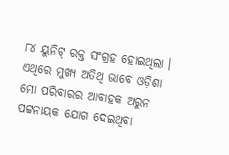୮୪ ୟୁନିଟ୍ ରକ୍ତ ସଂଗ୍ରହ ହୋଇଥିଲା ।
ଏଥିରେ ମୁଖ୍ୟ ଅତିଥି ଭାବେ ଓଡ଼ିଶା ମୋ ପରିବାରର ଆବାହକ ଅରୁନ ପଟ୍ଟନାୟକ ଯୋଗ ଦେଇଥିବା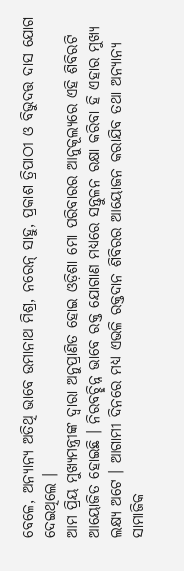ବେଳେ, ଅନ୍ୟାନ୍ୟ ଅତିଥି ଭାବେ ଉମାନାଥ ମିଶ୍ର, ନରେନ୍ ସାହୁ, ପ୍ରକାଶ ତ୍ରିପାଠୀ ଓ ବିଭୁଦତ୍ତ ଦାସ ଯୋଗ ଦେଇଥିଲେ ।
ଆମ ପ୍ରିୟ ମୁଖ୍ୟମନ୍ତ୍ରୀଙ୍କ ଦ୍ୱାରା ଅନୁପ୍ରାଣିତ ହୋଇ ଓଡ଼ିଶା ମୋ ପରିବାରର ଆନୁକୂଲ୍ୟରେ ଏହି ଶିବିରଟି ଆୟୋଜିତ ହୋଇଛି । ନିରବଚ୍ଛିନ୍ନ ଭାବେ ରକ୍ତ ଯୋଗାଣ ମଧ୍ୟରେ ସନ୍ତୁଳନ ରକ୍ଷା କରିବା ହି ଏହାର ମୁଖ୍ୟ ଲକ୍ଷ୍ୟ ଅଟେ । ଆଗାମୀ ଦିନରେ ମଧ୍ୟ ଏଭଳି ରକ୍ତଦାନ ଶିବିରର ଆୟୋଜନ କରାଯିବ ତଥା ଅନ୍ୟାନ୍ୟ ସାମାଜିକ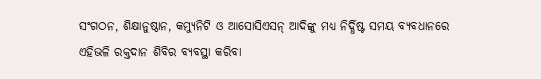ସଂଗଠନ, ଶିକ୍ଷାନୁଷ୍ଠାନ, କମ୍ୟୁନିଟି ଓ ଆସୋସିଏସନ୍ ଆଦିଙ୍କୁ ମଧ୍ୟ ନିର୍ଦ୍ଧିଷ୍ଟ ସମୟ ବ୍ୟବଧାନରେ ଏହିଭଳି ରକ୍ତଦାନ ଶିବିର ବ୍ୟବସ୍ଥା କରିବା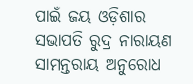ପାଇଁ ଜୟ ଓଡ଼ିଶାର ସଭାପତି ରୁଦ୍ର ନାରାୟଣ ସାମନ୍ତରାୟ ଅନୁରୋଧ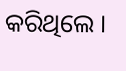କରିଥିଲେ ।